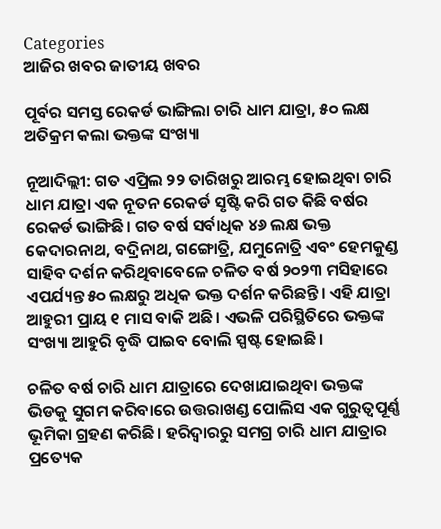Categories
ଆଜିର ଖବର ଜାତୀୟ ଖବର

ପୂର୍ବର ସମସ୍ତ ରେକର୍ଡ ଭାଙ୍ଗିଲା ଚାରି ଧାମ ଯାତ୍ରା, ୫୦ ଲକ୍ଷ ଅତିକ୍ରମ କଲା ଭକ୍ତଙ୍କ ସଂଖ୍ୟା

ନୂଆଦିଲ୍ଲୀ: ଗତ ଏପ୍ରିଲ ୨୨ ତାରିଖରୁ ଆରମ୍ଭ ହୋଇଥିବା ଚାରି ଧାମ ଯାତ୍ରା ଏକ ନୂତନ ରେକର୍ଡ ସୃଷ୍ଟି କରି ଗତ କିଛି ବର୍ଷର ରେକର୍ଡ ଭାଙ୍ଗିଛି। ଗତ ବର୍ଷ ସର୍ବାଧିକ ୪୬ ଲକ୍ଷ ଭକ୍ତ କେଦାରନାଥ, ବଦ୍ରିନାଥ, ଗଙ୍ଗୋତ୍ରି, ଯମୁନୋତ୍ରି ଏବଂ ହେମକୁଣ୍ଡ ସାହିବ ଦର୍ଶନ କରିଥିବାବେଳେ ଚଳିତ ବର୍ଷ ୨୦୨୩ ମସିହାରେ ଏପର୍ଯ୍ୟନ୍ତ ୫୦ ଲକ୍ଷରୁ ଅଧିକ ଭକ୍ତ ଦର୍ଶନ କରିଛନ୍ତି। ଏହି ଯାତ୍ରା ଆହୁରୀ ପ୍ରାୟ ୧ ମାସ ବାକି ଅଛି। ଏଭଳି ପରିସ୍ଥିତିରେ ଭକ୍ତଙ୍କ ସଂଖ୍ୟା ଆହୁରି ବୃଦ୍ଧି ପାଇବ ବୋଲି ସ୍ପଷ୍ଟ ହୋଇଛି।

ଚଳିତ ବର୍ଷ ଚାରି ଧାମ ଯାତ୍ରାରେ ଦେଖାଯାଇଥିବା ଭକ୍ତଙ୍କ ଭିଡକୁ ସୁଗମ କରିବାରେ ଉତ୍ତରାଖଣ୍ଡ ପୋଲିସ ଏକ ଗୁରୁତ୍ୱପୂର୍ଣ୍ଣ ଭୂମିକା ଗ୍ରହଣ କରିଛି। ହରିଦ୍ୱାରରୁ ସମଗ୍ର ଚାରି ଧାମ ଯାତ୍ରାର ପ୍ରତ୍ୟେକ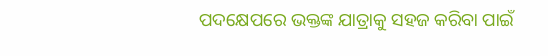ପଦକ୍ଷେପରେ ଭକ୍ତଙ୍କ ଯାତ୍ରାକୁ ସହଜ କରିବା ପାଇଁ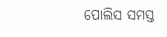ପୋଲିସ ସମସ୍ତ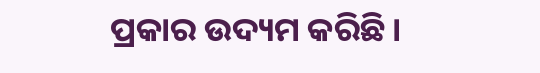ପ୍ରକାର ଉଦ୍ୟମ କରିଛି।